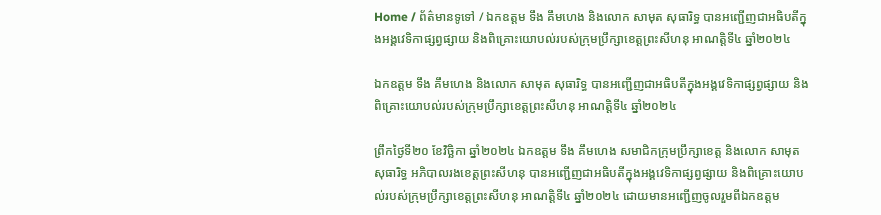Home / ព័ត៌មានទូទៅ / ឯកឧត្តម ទឹង គឹមហេង និងលោក សាមុត សុធារិទ្ធ បានអញ្ជើញជាអធិបតីក្នុងអង្គវេទិកាផ្សព្វផ្សាយ និងពិគ្រោះយោបល់របស់ក្រុមប្រឹក្សាខេត្តព្រះសីហនុ អាណត្តិទី៤ ឆ្នាំ២០២៤

ឯកឧត្តម ទឹង គឹមហេង និងលោក សាមុត សុធារិទ្ធ បានអញ្ជើញជាអធិបតីក្នុងអង្គវេទិកាផ្សព្វផ្សាយ និងពិគ្រោះយោបល់របស់ក្រុមប្រឹក្សាខេត្តព្រះសីហនុ អាណត្តិទី៤ ឆ្នាំ២០២៤

ព្រឹកថ្ងៃទី២០ ខែវិច្ឆិកា ឆ្នាំ២០២៤ ឯកឧត្តម ទឹង គឹមហេង សមាជិកក្រុមប្រឹក្សាខេត្ត និងលោក សាមុត សុធារិទ្ធ អភិបាលរងខេត្តព្រះសីហនុ បានអញ្ជើញជាអធិបតីក្នុងអង្គវេទិកាផ្សព្វផ្សាយ និងពិគ្រោះយោបល់របស់ក្រុមប្រឹក្សាខេត្តព្រះសីហនុ អាណត្តិទី៤ ឆ្នាំ២០២៤ ដោយមានអញ្ជើញចូលរួមពីឯកឧត្តម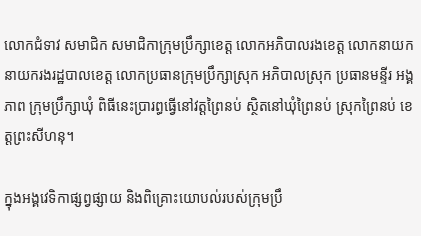លោកជំទាវ សមាជិក សមាជិកាក្រុមប្រឹក្សាខេត្ត លោកអភិបាលរងខេត្ត លោកនាយក នាយករងរដ្ឋបាលខេត្ត លោកប្រធានក្រុមប្រឹក្សាស្រុក អភិបាលស្រុក ប្រធានមន្ទីរ អង្គភាព ក្រុមប្រឹក្សាឃុំ ពិធីនេះប្រារព្ធធ្វើនៅវត្តព្រៃនប់ ស្ថិតនៅឃុំព្រៃនប់ ស្រុកព្រៃនប់ ខេត្តព្រះសីហនុ។

ក្នុងអង្គវេទិកាផ្សព្វផ្សាយ និងពិគ្រោះយោបល់របស់ក្រុមប្រឹ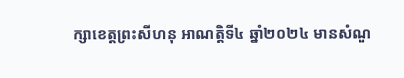ក្សាខេត្តព្រះសីហនុ អាណត្តិទី៤ ឆ្នាំ២០២៤ មានសំណួ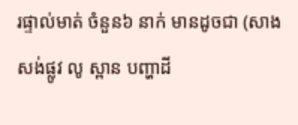រផ្ទាល់មាត់ ចំនួន៦ នាក់ មានដូចជា (សាងសង់ផ្លូវ លូ ស្ពាន បញ្ហាដី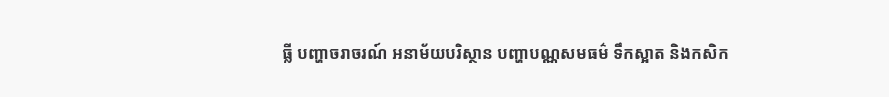ធ្លី បញ្ហាចរាចរណ៍ អនាម័យបរិស្ថាន បញ្ហាបណ្ណសមធម៌ ទឹកស្អាត និងកសិក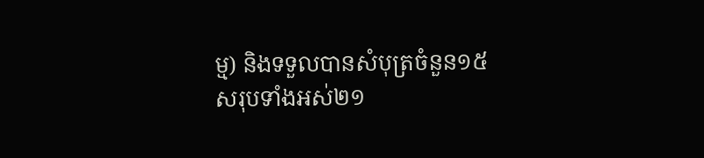ម្ម) និងទទួលបានសំបុត្រចំនួន១៥ សរុបទាំងអស់២១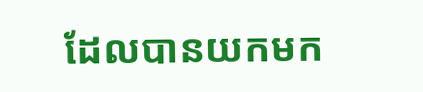ដែលបានយកមក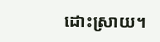ដោះស្រាយ។